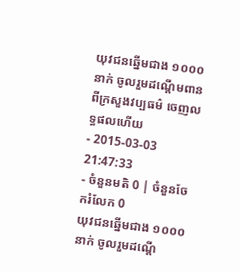យុវជនឆ្នើមជាង ១០០០ នាក់ ចូលរួមដណ្ដើមពានពីក្រសួងវប្បធម៌ ចេញលទ្ធផលហើយ
- 2015-03-03 21:47:33
- ចំនួនមតិ 0 | ចំនួនចែករំលែក 0
យុវជនឆ្នើមជាង ១០០០ នាក់ ចូលរួមដណ្ដើ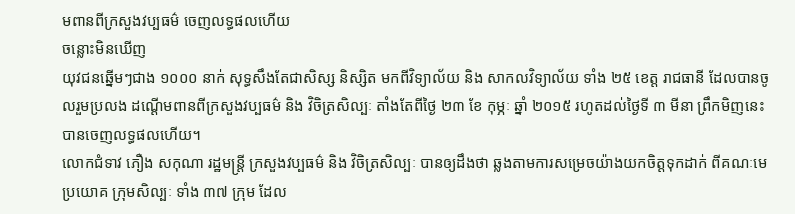មពានពីក្រសួងវប្បធម៌ ចេញលទ្ធផលហើយ
ចន្លោះមិនឃើញ
យុវជនឆ្នើមៗជាង ១០០០ នាក់ សុទ្ធសឹងតែជាសិស្ស និស្សិត មកពីវិទ្យាល័យ និង សាកលវិទ្យាល័យ ទាំង ២៥ ខេត្ត រាជធានី ដែលបានចូលរួមប្រលង ដណ្ដើមពានពីក្រសួងវប្បធម៌ និង វិចិត្រសិល្បៈ តាំងតែពីថ្ងៃ ២៣ ខែ កុម្ភៈ ឆ្នាំ ២០១៥ រហូតដល់ថ្ងៃទី ៣ មីនា ព្រឹកមិញនេះ បានចេញលទ្ធផលហើយ។
លោកជំទាវ ភឿង សកុណា រដ្ឋមន្ត្រី ក្រសួងវប្បធម៌ និង វិចិត្រសិល្បៈ បានឲ្យដឹងថា ឆ្លងតាមការសម្រេចយ៉ាងយកចិត្តទុកដាក់ ពីគណៈមេប្រយោគ ក្រុមសិល្បៈ ទាំង ៣៧ ក្រុម ដែល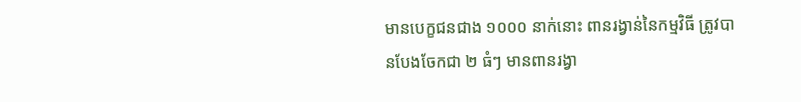មានបេក្ខជនជាង ១០០០ នាក់នោះ ពានរង្វាន់នៃកម្មវិធី ត្រូវបានបែងចែកជា ២ ធំៗ មានពានរង្វា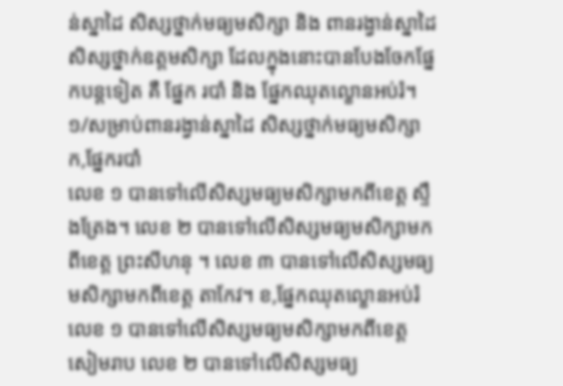ន់ស្នាដៃ សិស្សថ្នាក់មធ្យមសិក្សា និង ពានរង្វាន់ស្នាដៃសិស្សថ្នាក់ឧត្ដមសិក្សា ដែលក្នុងនោះបានបែងចែកផ្នែកបន្តទៀត គឺ ផ្នែក របាំ និង ផ្នែកឈុតល្ខោនអប់រំ។
១/សម្រាប់ពានរង្វាន់ស្នាដៃ សិស្សថ្នាក់មធ្យមសិក្សា ក,ផ្នែករបាំ
លេខ ១ បានទៅលើសិស្សមធ្យមសិក្សាមកពីខេត្ត ស្ទឹងត្រែង។ លេខ ២ បានទៅលើសិស្សមធ្យមសិក្សាមកពីខេត្ត ព្រះសីហនុ ។ លេខ ៣ បានទៅលើសិស្សមធ្យមសិក្សាមកពីខេត្ត តាកែវ។ ខ,ផ្នែកឈុតល្ខោនអប់រំ
លេខ ១ បានទៅលើសិស្សមធ្យមសិក្សាមកពីខេត្ត សៀមរាប លេខ ២ បានទៅលើសិស្សមធ្យ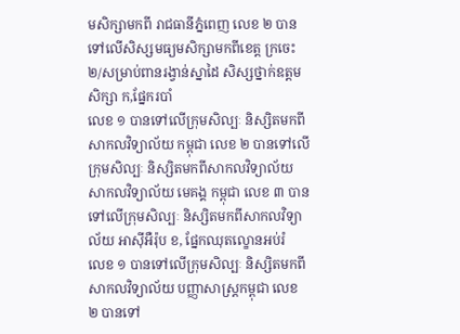មសិក្សាមកពី រាជធានីភ្នំពេញ លេខ ២ បានទៅលើសិស្សមធ្យមសិក្សាមកពីខេត្ត ក្រចេះ ២/សម្រាប់ពានរង្វាន់ស្នាដៃ សិស្សថ្នាក់ឧត្ដមសិក្សា ក,ផ្នែករបាំ
លេខ ១ បានទៅលើក្រុមសិល្បៈ និស្សិតមកពីសាកលវិទ្យាល័យ កម្ពុជា លេខ ២ បានទៅលើក្រុមសិល្បៈ និស្សិតមកពីសាកលវិទ្យាល័យ សាកលវិទ្យាល័យ មេគង្គ កម្ពុជា លេខ ៣ បានទៅលើក្រុមសិល្បៈ និស្សិតមកពីសាកលវិទ្យាល័យ អាស៊ីអឺរ៉ុប ខ, ផ្នែកឈុតល្ខោនអប់រំ
លេខ ១ បានទៅលើក្រុមសិល្បៈ និស្សិតមកពីសាកលវិទ្យាល័យ បញ្ញាសាស្ត្រកម្ពុជា លេខ ២ បានទៅ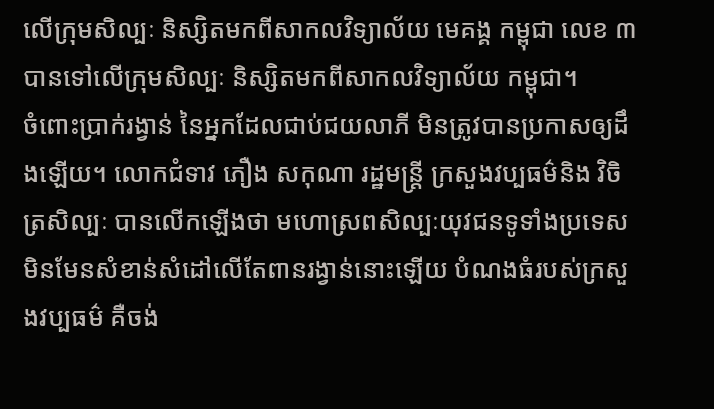លើក្រុមសិល្បៈ និស្សិតមកពីសាកលវិទ្យាល័យ មេគង្គ កម្ពុជា លេខ ៣ បានទៅលើក្រុមសិល្បៈ និស្សិតមកពីសាកលវិទ្យាល័យ កម្ពុជា។
ចំពោះប្រាក់រង្វាន់ នៃអ្នកដែលជាប់ជយលាភី មិនត្រូវបានប្រកាសឲ្យដឹងឡើយ។ លោកជំទាវ ភឿង សកុណា រដ្ឋមន្ត្រី ក្រសួងវប្បធម៌និង វិចិត្រសិល្បៈ បានលើកឡើងថា មហោស្រពសិល្បៈយុវជនទូទាំងប្រទេស មិនមែនសំខាន់សំដៅលើតែពានរង្វាន់នោះឡើយ បំណងធំរបស់ក្រសួងវប្បធម៌ គឺចង់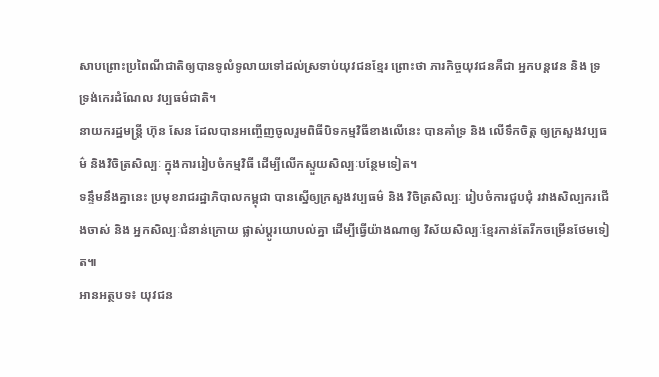សាបព្រោះប្រពៃណីជាតិឲ្យបានទូលំទូលាយទៅដល់ស្រទាប់យុវជនខ្មែរ ព្រោះថា ភារកិច្ចយុវជនគឺជា អ្នកបន្តវេន និង ទ្រទ្រង់កេរដំណែល វប្បធម៌ជាតិ។
នាយករដ្ឋមន្រ្ដី ហ៊ុន សែន ដែលបានអញ្ចើញចូលរួមពិធីបិទកម្មវិធីខាងលើនេះ បានគាំទ្រ និង លើទឹកចិត្ត ឲ្យក្រសួងវប្បធម៌ និងវិចិត្រសិល្បៈ ក្នុងការរៀបចំកម្មវិធី ដើម្បីលើកស្ទួយសិល្បៈបន្ថែមទៀត។
ទន្ទឹមនឹងគ្នានេះ ប្រមុខរាជរដ្ឋាភិបាលកម្ពុជា បានស្នើឲ្យក្រសួងវប្បធម៌ និង វិចិត្រសិល្បៈ រៀបចំការជួបជុំ រវាងសិល្បករជើងចាស់ និង អ្នកសិល្បៈជំនាន់ក្រោយ ផ្លាស់ប្ដូរយោបល់គ្នា ដើម្បីធ្វើយ៉ាងណាឲ្យ វិស័យសិល្បៈខ្មែរកាន់តែរីកចម្រើនថែមទៀត៕
អានអត្ថបទ៖ យុវជន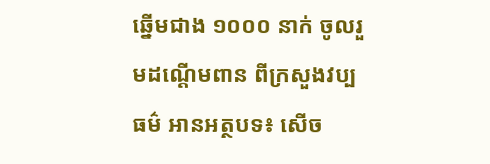ឆ្នើមជាង ១០០០ នាក់ ចូលរួមដណ្ដើមពាន ពីក្រសួងវប្បធម៌ អានអត្ថបទ៖ សើច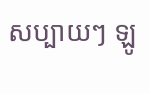សប្បាយៗ ឡូ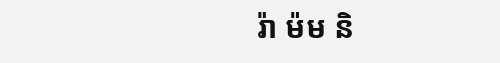រ៉ា ម៉ម និ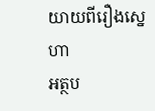យាយពីរឿងស្នេហា
អត្ថប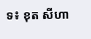ទ៖ ខុត សីហា